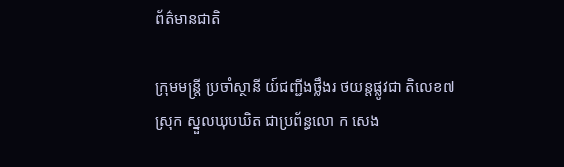ព័ត៌មានជាតិ

ក្រុមមន្ត្រី ប្រចាំស្ថានី យ៍ជញ្ជីងថ្លឹងរ ថយន្តផ្លូវជា តិលេខ៧ស្រុក ស្នួលឃុបឃិត ជាប្រព័ន្ធលោ ក សេង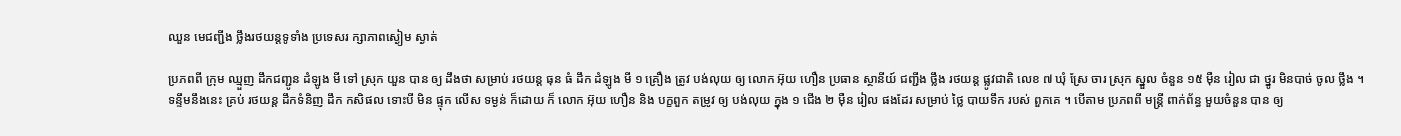ឈួន មេជញ្ជីង ថ្លឹងរថយន្តទូទាំង ប្រទេសរ ក្សាភាពស្ងៀម ស្ងាត់

ប្រភពពី ក្រុម ឈ្មួញ ដឹកជញ្ជូន ដំឡូង មី ទៅ ស្រុក យួន បាន ឲ្យ ដឹងថា សម្រាប់ រថយន្ត ធុន ធំ ដឹក ដំឡូង មី ១ គ្រឿង ត្រូវ បង់លុយ ឲ្យ លោក អ៊ុយ ហឿន ប្រធាន ស្ថានីយ៍ ជញ្ជីង ថ្លឹង រថយន្ត ផ្លូវជាតិ លេខ ៧ ឃុំ ស្រែ ចារ ស្រុក ស្នួល ចំនួន ១៥ ម៉ឺន រៀល ជា ថ្នូរ មិនបាច់ ចូល ថ្លឹង ។ ទន្ទឹមនឹងនេះ គ្រប់ រថយន្ត ដឹកទំនិញ ដឹក កសិផល ទោះបី មិន ផ្ទុក លើស ទម្ងន់ ក៏ដោយ ក៏ លោក អ៊ុយ ហឿន និង បក្ខពួក តម្រូវ ឲ្យ បង់លុយ ក្នុង ១ ជើង ២ ម៉ឺន រៀល ផងដែរ សម្រាប់ ថ្លៃ បាយទឹក របស់ ពួកគេ ។ បើតាម ប្រភពពី មន្ត្រី ពាក់ព័ន្ធ មួយចំនួន បាន ឲ្យ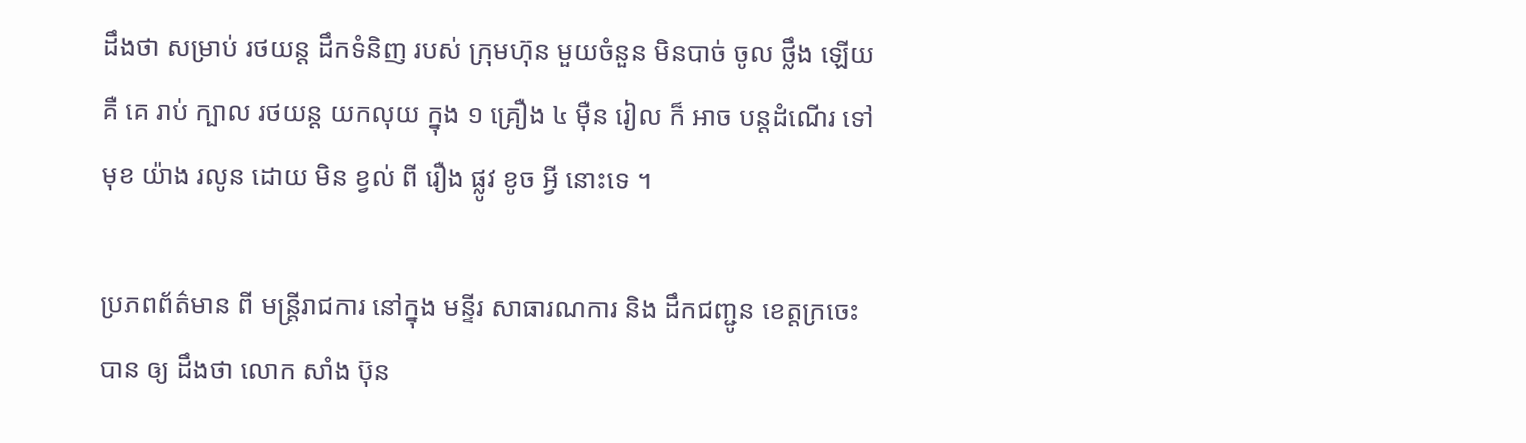ដឹងថា សម្រាប់ រថយន្ត ដឹកទំនិញ របស់ ក្រុមហ៊ុន មួយចំនួន មិនបាច់ ចូល ថ្លឹង ឡើយ គឺ គេ រាប់ ក្បាល រថយន្ត យកលុយ ក្នុង ១ គ្រឿង ៤ ម៉ឺន រៀល ក៏ អាច បន្តដំណើរ ទៅមុខ យ៉ាង រលូន ដោយ មិន ខ្វល់ ពី រឿង ផ្លូវ ខូច អ្វី នោះទេ ។

ប្រភពព័ត៌មាន ពី មន្ត្រីរាជការ នៅក្នុង មន្ទីរ សាធារណការ និង ដឹកជញ្ជូន ខេត្តក្រចេះ បាន ឲ្យ ដឹងថា លោក សាំង ប៊ុន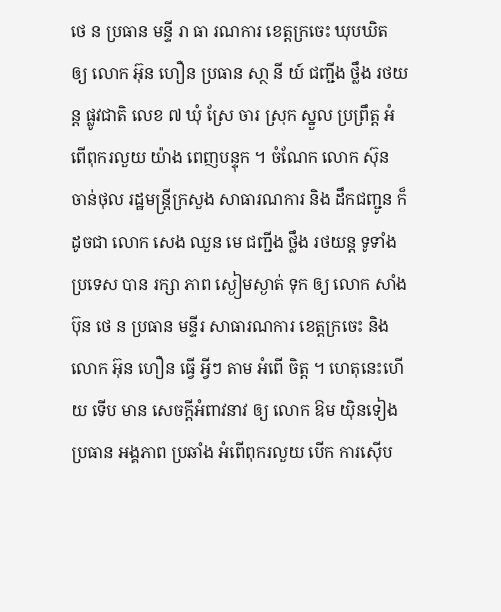ថេ ន ប្រធាន មន្ទី រា ធា រណការ ខេត្តក្រចេះ ឃុបឃិត ឲ្យ លោក អ៊ុន ហឿន ប្រធាន សា្ថ នី យ៍ ជញ្ជីង ថ្លឹង រថយន្ត ផ្លូវជាតិ លេខ ៧ ឃុំ ស្រែ ចារ ស្រុក ស្នួល ប្រព្រឹត្ត អំពើពុករលួយ យ៉ាង ពេញបន្ទុក ។ ចំណែក លោក ស៊ុន ចាន់ថុល រដ្ឋមន្ត្រីក្រសួង សាធារណការ និង ដឹកជញ្ជូន ក៏ដូចជា លោក សេង ឈួន មេ ជញ្ជីង ថ្លឹង រថយន្ត ទូទាំងប្រទេស បាន រក្សា ភាព ស្ងៀមស្ងាត់ ទុក ឲ្យ លោក សាំង ប៊ុន ថេ ន ប្រធាន មន្ទីរ សាធារណការ ខេត្តក្រចេះ និង លោក អ៊ុន ហឿន ធ្វើ អ្វីៗ តាម អំពើ ចិត្ត ។ ហេតុនេះហើយ ទើប មាន សេចក្ដីអំពាវនាវ ឲ្យ លោក ឱម យ៉ិនទៀង ប្រធាន អង្គភាព ប្រឆាំង អំពើពុករលួយ បើក ការស៊ើប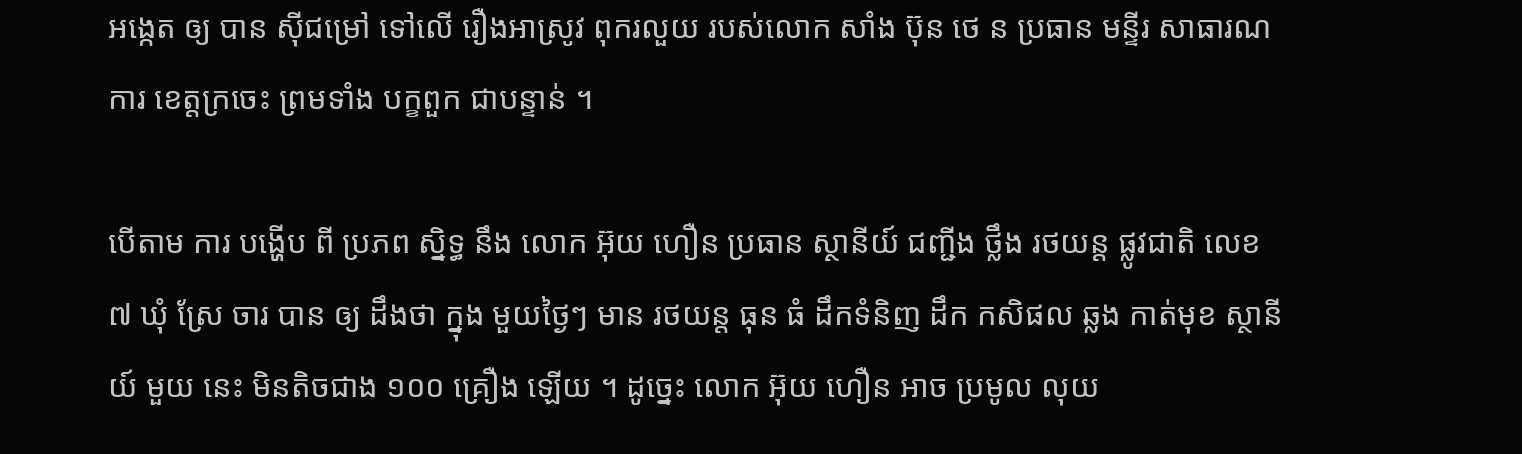អង្កេត ឲ្យ បាន ស៊ីជម្រៅ ទៅលើ រឿងអាស្រូវ ពុករលួយ របស់លោក សាំង ប៊ុន ថេ ន ប្រធាន មន្ទីរ សាធារណការ ខេត្តក្រចេះ ព្រមទាំង បក្ខពួក ជាបន្ទាន់ ។

បើតាម ការ បង្ហើប ពី ប្រភព ស្និទ្ធ នឹង លោក អ៊ុយ ហឿន ប្រធាន ស្ថានីយ៍ ជញ្ជីង ថ្លឹង រថយន្ត ផ្លូវជាតិ លេខ ៧ ឃុំ ស្រែ ចារ បាន ឲ្យ ដឹងថា ក្នុង មួយថ្ងៃៗ មាន រថយន្ត ធុន ធំ ដឹកទំនិញ ដឹក កសិផល ឆ្លង កាត់មុខ ស្ថានីយ៍ មួយ នេះ មិនតិចជាង ១០០ គ្រឿង ឡើយ ។ ដូច្នេះ លោក អ៊ុយ ហឿន អាច ប្រមូល លុយ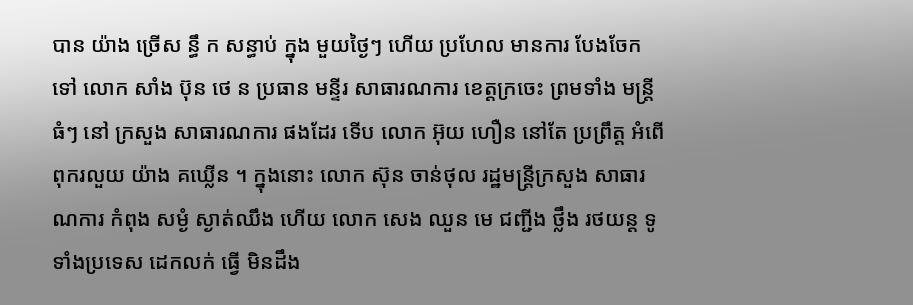បាន យ៉ាង ច្រើស ន្ធឹ ក សន្ធាប់ ក្នុង មួយថ្ងៃៗ ហើយ ប្រហែល មានការ បែងចែក ទៅ លោក សាំង ប៊ុន ថេ ន ប្រធាន មន្ទីរ សាធារណការ ខេត្តក្រចេះ ព្រមទាំង មន្ត្រី ធំៗ នៅ ក្រសួង សាធារណការ ផងដែរ ទើប លោក អ៊ុយ ហឿន នៅតែ ប្រព្រឹត្ត អំពើពុករលួយ យ៉ាង គឃ្លើន ។ ក្នុងនោះ លោក ស៊ុន ចាន់ថុល រដ្ឋមន្ត្រីក្រសួង សាធារណការ កំពុង សម្ងំ ស្ងាត់ឈឹង ហើយ លោក សេង ឈួន មេ ជញ្ជីង ថ្លឹង រថយន្ត ទូទាំងប្រទេស ដេកលក់ ធ្វើ មិនដឹង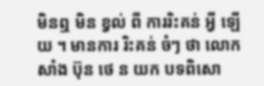មិនឮ មិន ខ្វល់ ពី ការរិះគន់ អ្វី ឡើយ ។ មានការ រិះគន់ ចំៗ ថា លោក សាំង ប៊ុន ថេ ន យក បទពិសោ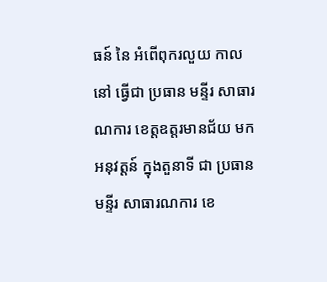ធន៍ នៃ អំពើពុករលួយ កាល នៅ ធ្វើជា ប្រធាន មន្ទីរ សាធារណការ ខេត្តឧត្ដរមានជ័យ មក អនុវត្តន៍ ក្នុងតួនាទី ជា ប្រធាន មន្ទីរ សាធារណការ ខេ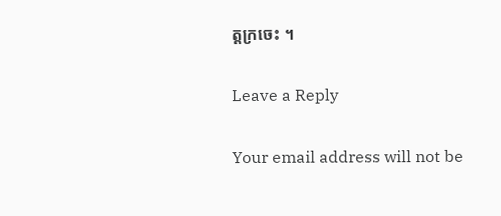ត្តក្រចេះ ។

Leave a Reply

Your email address will not be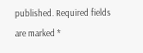published. Required fields are marked *